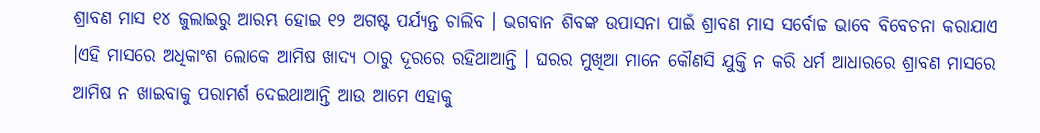ଶ୍ରାବଣ ମାସ ୧୪ ଜୁଲାଇରୁ ଆରମ୍ଭ ହୋଇ ୧୨ ଅଗଷ୍ଟ ପର୍ଯ୍ୟନ୍ତ ଚାଲିବ । ଭଗବାନ ଶିବଙ୍କ ଉପାସନା ପାଇଁ ଶ୍ରାବଣ ମାସ ସର୍ବୋଚ୍ଚ ଭାବେ ବିବେଚନା କରାଯାଏ ।ଏହି ମାସରେ ଅଧିକାଂଶ ଲୋକେ ଆମିଷ ଖାଦ୍ୟ ଠାରୁ ଦୂରରେ ରହିଥାଆନ୍ତି । ଘରର ମୁଖିଆ ମାନେ କୌଣସି ଯୁକ୍ତି ନ କରି ଧର୍ମ ଆଧାରରେ ଶ୍ରାବଣ ମାସରେ ଆମିଷ ନ ଖାଇବାକୁ ପରାମର୍ଶ ଦେଇଥାଆନ୍ତି ଆଉ ଆମେ ଏହାକୁ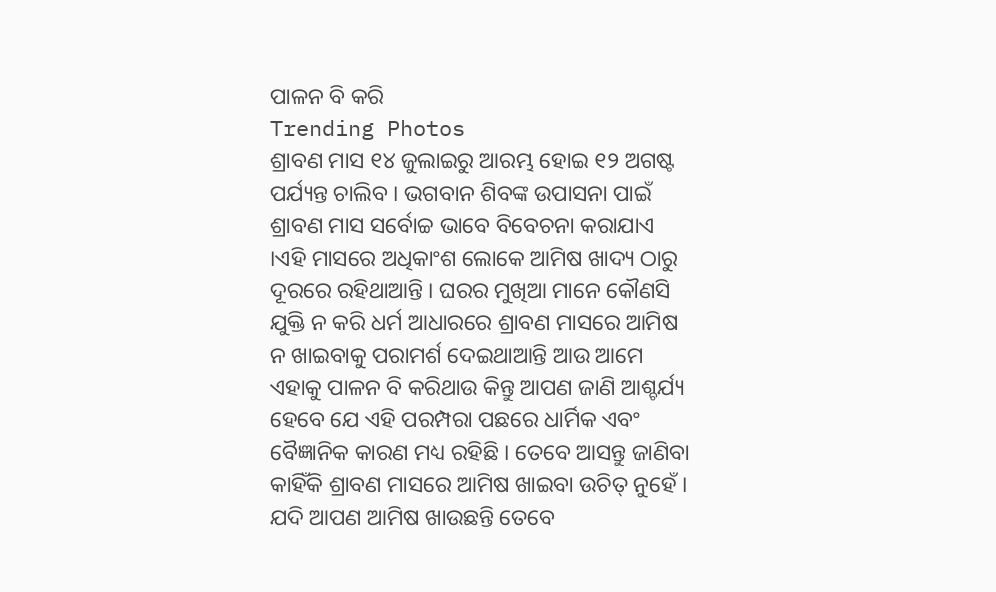ପାଳନ ବି କରି
Trending Photos
ଶ୍ରାବଣ ମାସ ୧୪ ଜୁଲାଇରୁ ଆରମ୍ଭ ହୋଇ ୧୨ ଅଗଷ୍ଟ ପର୍ଯ୍ୟନ୍ତ ଚାଲିବ । ଭଗବାନ ଶିବଙ୍କ ଉପାସନା ପାଇଁ ଶ୍ରାବଣ ମାସ ସର୍ବୋଚ୍ଚ ଭାବେ ବିବେଚନା କରାଯାଏ ।ଏହି ମାସରେ ଅଧିକାଂଶ ଲୋକେ ଆମିଷ ଖାଦ୍ୟ ଠାରୁ ଦୂରରେ ରହିଥାଆନ୍ତି । ଘରର ମୁଖିଆ ମାନେ କୌଣସି ଯୁକ୍ତି ନ କରି ଧର୍ମ ଆଧାରରେ ଶ୍ରାବଣ ମାସରେ ଆମିଷ ନ ଖାଇବାକୁ ପରାମର୍ଶ ଦେଇଥାଆନ୍ତି ଆଉ ଆମେ ଏହାକୁ ପାଳନ ବି କରିଥାଉ କିନ୍ତୁ ଆପଣ ଜାଣି ଆଶ୍ଚର୍ଯ୍ୟ ହେବେ ଯେ ଏହି ପରମ୍ପରା ପଛରେ ଧାର୍ମିକ ଏବଂ ବୈଜ୍ଞାନିକ କାରଣ ମଧ୍ୟ ରହିଛି । ତେବେ ଆସନ୍ତୁ ଜାଣିବା କାହିଁକି ଶ୍ରାବଣ ମାସରେ ଆମିଷ ଖାଇବା ଉଚିତ୍ ନୁହେଁ । ଯଦି ଆପଣ ଆମିଷ ଖାଉଛନ୍ତି ତେବେ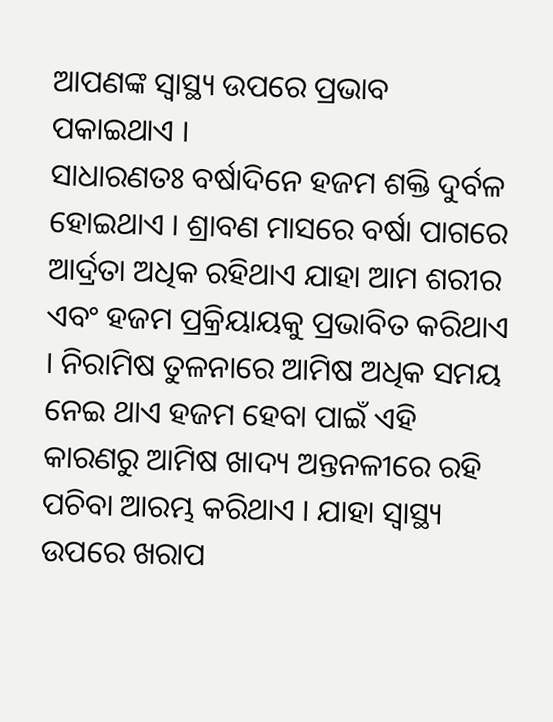ଆପଣଙ୍କ ସ୍ବାସ୍ଥ୍ୟ ଉପରେ ପ୍ରଭାବ ପକାଇଥାଏ ।
ସାଧାରଣତଃ ବର୍ଷାଦିନେ ହଜମ ଶକ୍ତି ଦୁର୍ବଳ ହୋଇଥାଏ । ଶ୍ରାବଣ ମାସରେ ବର୍ଷା ପାଗରେ ଆର୍ଦ୍ରତା ଅଧିକ ରହିଥାଏ ଯାହା ଆମ ଶରୀର ଏବଂ ହଜମ ପ୍ରକ୍ରିୟାୟକୁ ପ୍ରଭାବିତ କରିଥାଏ । ନିରାମିଷ ତୁଳନାରେ ଆମିଷ ଅଧିକ ସମୟ ନେଇ ଥାଏ ହଜମ ହେବା ପାଇଁ ଏହି କାରଣରୁ ଆମିଷ ଖାଦ୍ୟ ଅନ୍ତନଳୀରେ ରହି ପଚିବା ଆରମ୍ଭ କରିଥାଏ । ଯାହା ସ୍ବାସ୍ଥ୍ୟ ଉପରେ ଖରାପ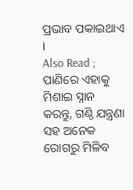ପ୍ରଭାବ ପକାଇଥାଏ ।
Also Read ; ପାଣିରେ ଏହାକୁ ମିଶାଇ ସ୍ନାନ କରନ୍ତୁ, ଗଣ୍ଠି ଯନ୍ତ୍ରଣା ସହ ଅନେକ ରୋଗରୁ ମିଳିବ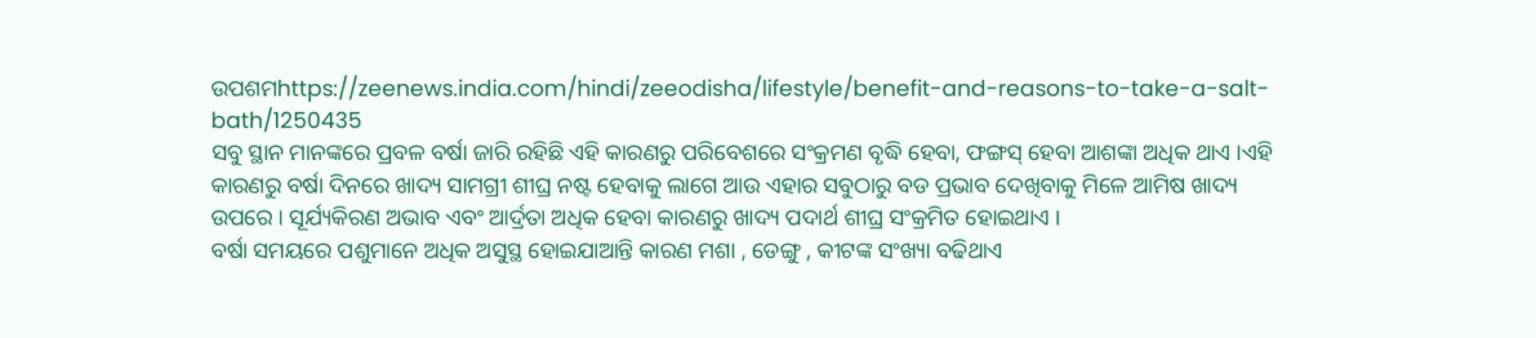ଉପଶମhttps://zeenews.india.com/hindi/zeeodisha/lifestyle/benefit-and-reasons-to-take-a-salt-bath/1250435
ସବୁ ସ୍ଥାନ ମାନଙ୍କରେ ପ୍ରବଳ ବର୍ଷା ଜାରି ରହିଛି ଏହି କାରଣରୁ ପରିବେଶରେ ସଂକ୍ରମଣ ବୃଦ୍ଧି ହେବା, ଫଙ୍ଗସ୍ ହେବା ଆଶଙ୍କା ଅଧିକ ଥାଏ ।ଏହି କାରଣରୁ ବର୍ଷା ଦିନରେ ଖାଦ୍ୟ ସାମଗ୍ରୀ ଶୀଘ୍ର ନଷ୍ଟ ହେବାକୁ ଲାଗେ ଆଉ ଏହାର ସବୁଠାରୁ ବଡ ପ୍ରଭାବ ଦେଖିବାକୁ ମିଳେ ଆମିଷ ଖାଦ୍ୟ ଉପରେ । ସୂର୍ଯ୍ୟକିରଣ ଅଭାବ ଏବଂ ଆର୍ଦ୍ରତା ଅଧିକ ହେବା କାରଣରୁ ଖାଦ୍ୟ ପଦାର୍ଥ ଶୀଘ୍ର ସଂକ୍ରମିତ ହୋଇଥାଏ ।
ବର୍ଷା ସମୟରେ ପଶୁମାନେ ଅଧିକ ଅସୁସ୍ଥ ହୋଇଯାଆନ୍ତି କାରଣ ମଶା , ଡେଙ୍ଗୁ , କୀଟଙ୍କ ସଂଖ୍ୟା ବଢିଥାଏ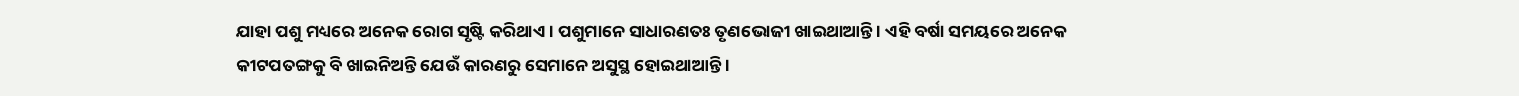ଯାହା ପଶୁ ମଧ୍ୟରେ ଅନେକ ରୋଗ ସୃଷ୍ଟି କରିଥାଏ । ପଶୁମାନେ ସାଧାରଣତଃ ତୃଣଭୋଜୀ ଖାଇଥାଆନ୍ତି । ଏହି ବର୍ଷା ସମୟରେ ଅନେକ କୀଟପତଙ୍ଗକୁ ବି ଖାଇନିଅନ୍ତି ଯେଉଁ କାରଣରୁ ସେମାନେ ଅସୁସ୍ଥ ହୋଇଥାଆନ୍ତି ।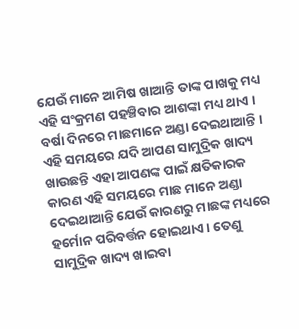ଯେଉଁ ମାନେ ଆମିଷ ଖାଆନ୍ତି ତାଙ୍କ ପାଖକୁ ମଧ୍ୟ ଏହି ସଂକ୍ରମଣ ପହଞ୍ଚିବାର ଆଶଙ୍କା ମଧ୍ୟ ଥାଏ ।
ବର୍ଷା ଦିନରେ ମାଛମାନେ ଅଣ୍ଡା ଦେଇଥାଆନ୍ତି । ଏହି ସମୟରେ ଯଦି ଆପଣ ସାମୁଦ୍ରିକ ଖାଦ୍ୟ ଖାଉଛନ୍ତି ଏହା ଆପଣଙ୍କ ପାଇଁ କ୍ଷତିକାରକ କାରଣ ଏହି ସମୟରେ ମାଛ ମାନେ ଅଣ୍ଡା ଦେଇଥାଆନ୍ତି ଯେଉଁ କାରଣରୁ ମାଛଙ୍କ ମଧ୍ୟରେ ହର୍ମୋନ ପରିବର୍ତ୍ତନ ହୋଇଥାଏ । ତେଣୁ ସାମୁଦ୍ରିକ ଖାଦ୍ୟ ଖାଇବା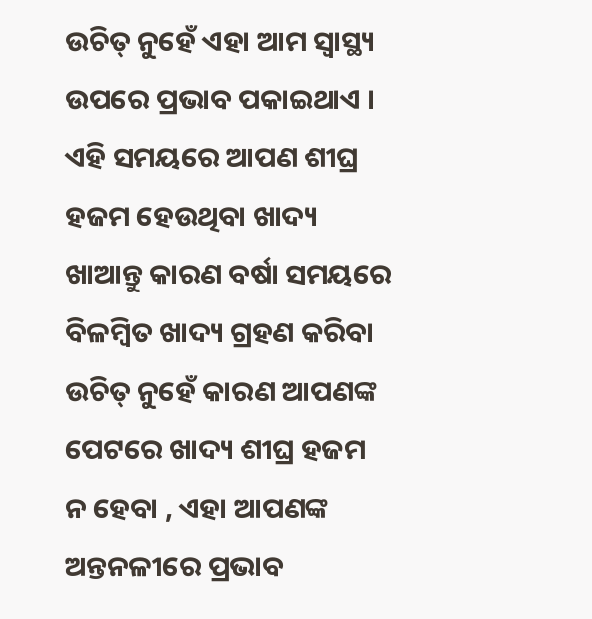ଉଚିତ୍ ନୁହେଁ ଏହା ଆମ ସ୍ବାସ୍ଥ୍ୟ ଉପରେ ପ୍ରଭାବ ପକାଇଥାଏ ।
ଏହି ସମୟରେ ଆପଣ ଶୀଘ୍ର ହଜମ ହେଉଥିବା ଖାଦ୍ୟ ଖାଆନ୍ତୁ କାରଣ ବର୍ଷା ସମୟରେ ବିଳମ୍ବିତ ଖାଦ୍ୟ ଗ୍ରହଣ କରିବା ଉଚିତ୍ ନୁହେଁ କାରଣ ଆପଣଙ୍କ ପେଟରେ ଖାଦ୍ୟ ଶୀଘ୍ର ହଜମ ନ ହେବା , ଏହା ଆପଣଙ୍କ ଅନ୍ତନଳୀରେ ପ୍ରଭାବ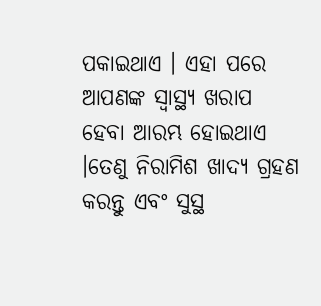ପକାଇଥାଏ । ଏହା ପରେ ଆପଣଙ୍କ ସ୍ବାସ୍ଥ୍ୟ ଖରାପ ହେବା ଆରମ୍ଭ ହୋଇଥାଏ ।ତେଣୁ ନିରାମିଶ ଖାଦ୍ୟ ଗ୍ରହଣ କରନ୍ତୁ ଏବଂ ସୁସ୍ଥ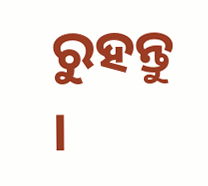ରୁହନ୍ତୁ ।